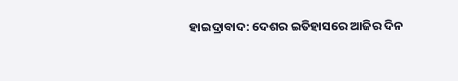ହାଇଦ୍ରାବାଦ: ଦେଶର ଇତିହାସରେ ଆଜିର ଦିନ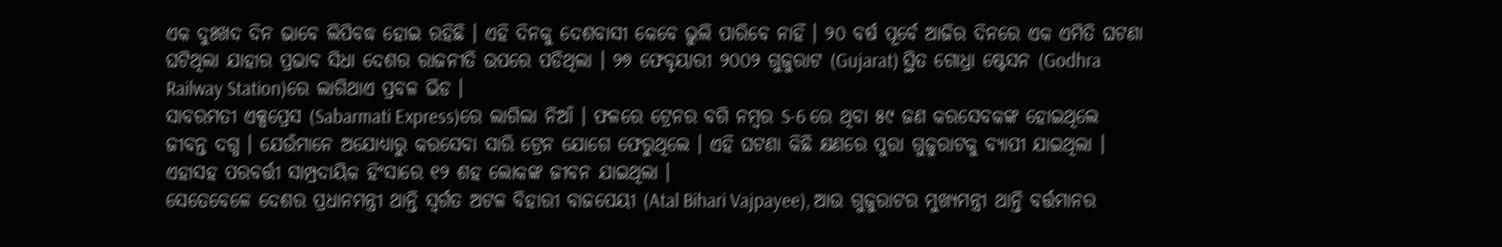ଏକ ଦୁଃଖଦ ଦିନ ଭାବେ ଲିପିବଦ୍ଧ ହୋଇ ରହିଛି । ଏହି ଦିନକୁ ଦେଶବାସୀ କେବେ ଭୁଲି ପାରିବେ ନାହିଁ । ୨୦ ବର୍ଷ ପୂର୍ବେ ଆଜିର ଦିନରେ ଏକ ଏମିତି ଘଟଣା ଘଟିଥିଲା ଯାହାର ପ୍ରଭାବ ସିଧା ଦେଶର ରାଜନୀତି ଉପରେ ପଡିଥିଲା । ୨୭ ଫେବୃୟାରୀ ୨୦୦୨ ଗୁଜୁରାଟ (Gujarat) ସ୍ଥିତ ଗୋଧ୍ରା ଷ୍ଟେସନ (Godhra Railway Station)ରେ ଲାଗିଥାଏ ପ୍ରବଳ ଭିଡ ।
ସାବରମତୀ ଏକ୍ସପ୍ରେସ (Sabarmati Express)ରେ ଲାଗିଲା ନିଆଁ । ଫଳରେ ଟ୍ରେନର ବଗି ନମ୍ବର S-6 ରେ ଥିବା ୫୯ ଜଣ କରସେବକଙ୍କ ହୋଇଥିଲେ ଜୀବନ୍ତ ଦଗ୍ଧ । ଯେଉଁମାନେ ଅଯୋଧ୍ୟାରୁ କରସେବା ସାରି ଟ୍ରେନ ଯୋଗେ ଫେରୁଥିଲେ । ଏହି ଘଟଣା କିଛି କ୍ଷଣରେ ପୁରା ଗୁଜୁରାଟକୁ ବ୍ୟାପୀ ଯାଇଥିଲା । ଏହାସହ ପରବର୍ତ୍ତୀ ସାମ୍ପ୍ରଦାୟିକ ହିଂସାରେ ୧୨ ଶହ ଲୋକଙ୍କ ଜୀବନ ଯାଇଥିଲା ।
ସେତେବେଳେ ଦେଶର ପ୍ରଧାନମନ୍ତ୍ରୀ ଥାନ୍ତି ସ୍ବର୍ଗତ ଅଟଳ ବିହାରୀ ବାଜପେୟୀ (Atal Bihari Vajpayee), ଆଉ ଗୁଜୁରାଟର ମୁଖ୍ୟମନ୍ତ୍ରୀ ଥାନ୍ତି ବର୍ତ୍ତମାନର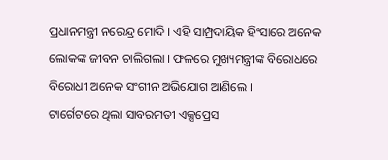ପ୍ରଧାନମନ୍ତ୍ରୀ ନରେନ୍ଦ୍ର ମୋଦି । ଏହି ସାମ୍ପ୍ରଦାୟିକ ହିଂସାରେ ଅନେକ ଲୋକଙ୍କ ଜୀବନ ଚାଲିଗଲା । ଫଳରେ ମୁଖ୍ୟମନ୍ତ୍ରୀଙ୍କ ବିରୋଧରେ ବିରୋଧୀ ଅନେକ ସଂଗୀନ ଅଭିଯୋଗ ଆଣିଲେ ।
ଟାର୍ଗେଟରେ ଥିଲା ସାବରମତୀ ଏକ୍ସପ୍ରେସ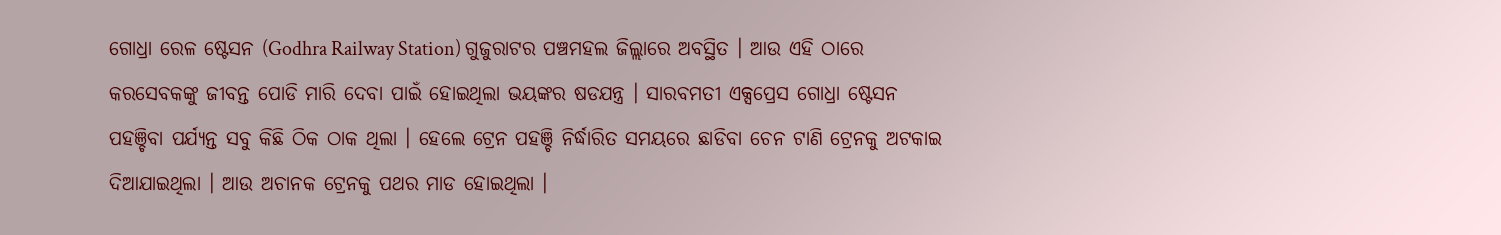ଗୋଧ୍ରା ରେଳ ଷ୍ଟେସନ (Godhra Railway Station) ଗୁଜୁରାଟର ପଞ୍ଚମହଲ ଜିଲ୍ଲାରେ ଅବସ୍ଥିତ । ଆଉ ଏହି ଠାରେ କରସେବକଙ୍କୁ ଜୀବନ୍ତ ପୋଡି ମାରି ଦେବା ପାଇଁ ହୋଇଥିଲା ଭୟଙ୍କର ଷଡଯନ୍ତ୍ର । ସାରବମତୀ ଏକ୍ସପ୍ରେସ ଗୋଧ୍ରା ଷ୍ଟେସନ ପହଞ୍ଚିବା ପର୍ଯ୍ୟନ୍ତ ସବୁ କିଛି ଠିକ ଠାକ ଥିଲା । ହେଲେ ଟ୍ରେନ ପହଞ୍ଚି ନିର୍ଦ୍ଧାରିତ ସମୟରେ ଛାଡିବା ଚେନ ଟାଣି ଟ୍ରେନକୁ ଅଟକାଇ ଦିଆଯାଇଥିଲା । ଆଉ ଅଚାନକ ଟ୍ରେନକୁ ପଥର ମାଡ ହୋଇଥିଲା ।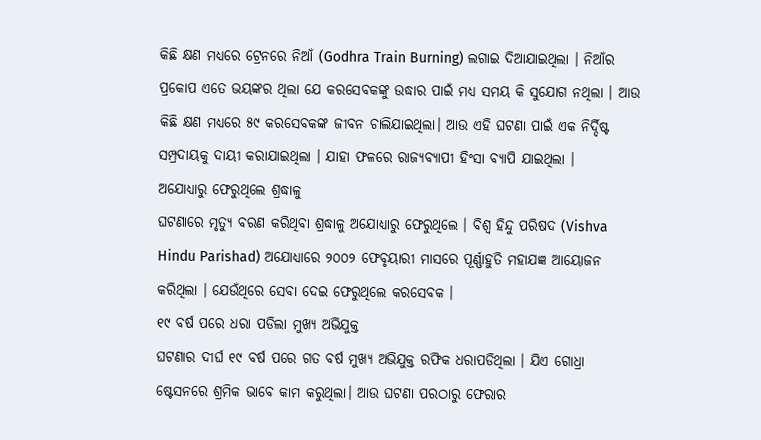କିଛି କ୍ଷଣ ମଧ୍ୟରେ ଟ୍ରେନରେ ନିଆଁ (Godhra Train Burning) ଲଗାଇ ଦିଆଯାଇଥିଲା । ନିଆଁର ପ୍ରକୋପ ଏତେ ଭୟଙ୍କର ଥିଲା ଯେ କରସେବକଙ୍କୁ ଉଦ୍ଧାର ପାଇଁ ମଧ୍ୟ ସମୟ କି ସୁଯୋଗ ନଥିଲା । ଆଉ କିଛି କ୍ଷଣ ମଧ୍ୟରେ ୫୯ କରସେବକଙ୍କ ଜୀବନ ଚାଲିଯାଇଥିଲା। ଆଉ ଏହି ଘଟଣା ପାଇଁ ଏକ ନିର୍ଦ୍ଦିଷ୍ଟ ସମ୍ପ୍ରଦାୟକୁ ଦାୟୀ କରାଯାଇଥିଲା । ଯାହା ଫଳରେ ରାଜ୍ୟବ୍ୟାପୀ ହିଂସା ବ୍ୟାପି ଯାଇଥିଲା ।
ଅଯୋଧ୍ୟାରୁ ଫେରୁଥିଲେ ଶ୍ରଦ୍ଧାଳୁ
ଘଟଣାରେ ମୃତ୍ୟୁ ବରଣ କରିଥିବା ଶ୍ରଦ୍ଧାଳୁ ଅଯୋଧ୍ୟାରୁ ଫେରୁଥିଲେ । ବିଶ୍ବ ହିନ୍ଦୁ ପରିଷଦ (Vishva Hindu Parishad) ଅଯୋଧ୍ୟାରେ ୨୦୦୨ ଫେବୃୟାରୀ ମାସରେ ପୂର୍ଣ୍ଣାହୁତି ମହାଯଜ୍ଞ ଆୟୋଜନ କରିଥିଲା । ଯେଉଁଥିରେ ସେବା ଦେଇ ଫେରୁଥିଲେ କରସେବକ ।
୧୯ ବର୍ଷ ପରେ ଧରା ପଡିଲା ମୁଖ୍ୟ ଅଭିଯୁକ୍ତ
ଘଟଣାର ଦୀର୍ଘ ୧୯ ବର୍ଷ ପରେ ଗତ ବର୍ଷ ମୁଖ୍ୟ ଅଭିଯୁକ୍ତ ରଫିକ ଧରାପଡିଥିଲା । ଯିଏ ଗୋଧ୍ରା ଷ୍ଟେସନରେ ଶ୍ରମିକ ଭାବେ କାମ କରୁଥିଲା। ଆଉ ଘଟଣା ପରଠାରୁ ଫେରାର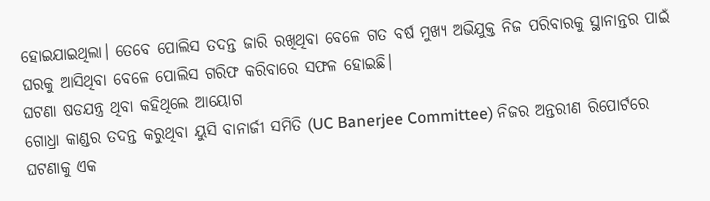ହୋଇଯାଇଥିଲା। ତେବେ ପୋଲିସ ତଦନ୍ତ ଜାରି ରଖିଥିବା ବେଳେ ଗତ ବର୍ଷ ମୁଖ୍ୟ ଅଭିଯୁକ୍ତ ନିଜ ପରିବାରକୁ ସ୍ଥାନାନ୍ତର ପାଇଁ ଘରକୁ ଆସିଥିବା ବେଳେ ପୋଲିସ ଗରିଫ କରିବାରେ ସଫଳ ହୋଇଛି।
ଘଟଣା ଷଡଯନ୍ତ୍ର ଥିବା କହିଥିଲେ ଆୟୋଗ
ଗୋଧ୍ରା କାଣ୍ଡର ତଦନ୍ତ କରୁଥିବା ୟୁସି ବାନାର୍ଜୀ ସମିତି (UC Banerjee Committee) ନିଜର ଅନ୍ତରୀଣ ରିପୋର୍ଟରେ ଘଟଣାକୁ ଏକ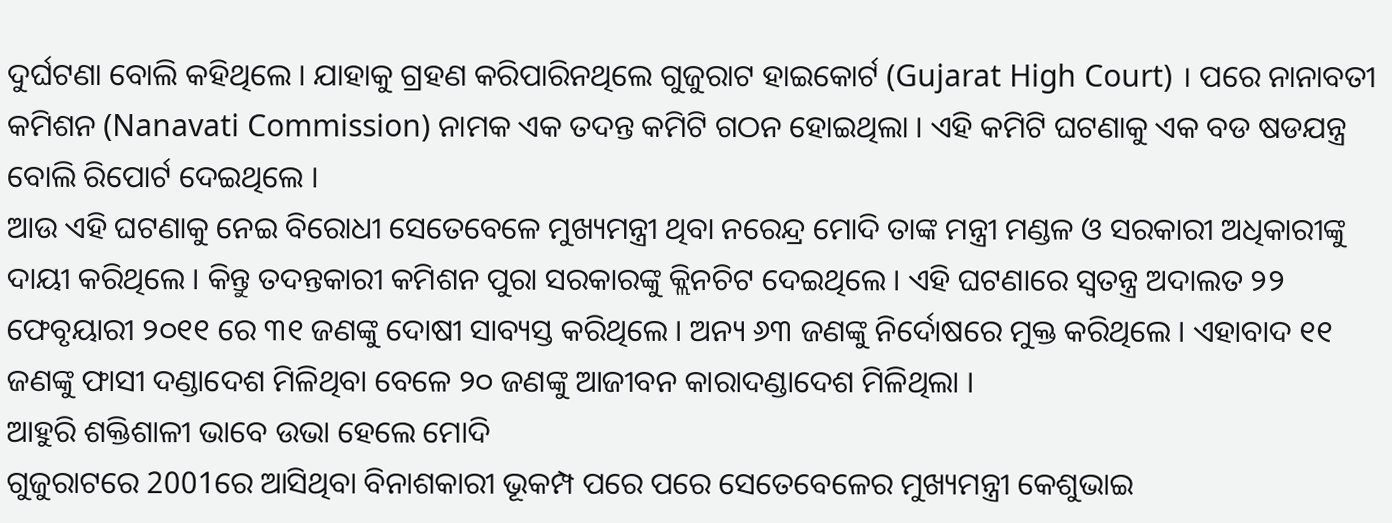ଦୁର୍ଘଟଣା ବୋଲି କହିଥିଲେ । ଯାହାକୁ ଗ୍ରହଣ କରିପାରିନଥିଲେ ଗୁଜୁରାଟ ହାଇକୋର୍ଟ (Gujarat High Court) । ପରେ ନାନାବତୀ କମିଶନ (Nanavati Commission) ନାମକ ଏକ ତଦନ୍ତ କମିଟି ଗଠନ ହୋଇଥିଲା । ଏହି କମିଟି ଘଟଣାକୁ ଏକ ବଡ ଷଡଯନ୍ତ୍ର ବୋଲି ରିପୋର୍ଟ ଦେଇଥିଲେ ।
ଆଉ ଏହି ଘଟଣାକୁ ନେଇ ବିରୋଧୀ ସେତେବେଳେ ମୁଖ୍ୟମନ୍ତ୍ରୀ ଥିବା ନରେନ୍ଦ୍ର ମୋଦି ତାଙ୍କ ମନ୍ତ୍ରୀ ମଣ୍ଡଳ ଓ ସରକାରୀ ଅଧିକାରୀଙ୍କୁ ଦାୟୀ କରିଥିଲେ । କିନ୍ତୁ ତଦନ୍ତକାରୀ କମିଶନ ପୁରା ସରକାରଙ୍କୁ କ୍ଲିନଚିଟ ଦେଇଥିଲେ । ଏହି ଘଟଣାରେ ସ୍ବତନ୍ତ୍ର ଅଦାଲତ ୨୨ ଫେବୃୟାରୀ ୨୦୧୧ ରେ ୩୧ ଜଣଙ୍କୁ ଦୋଷୀ ସାବ୍ୟସ୍ତ କରିଥିଲେ । ଅନ୍ୟ ୬୩ ଜଣଙ୍କୁ ନିର୍ଦୋଷରେ ମୁକ୍ତ କରିଥିଲେ । ଏହାବାଦ ୧୧ ଜଣଙ୍କୁ ଫାସୀ ଦଣ୍ଡାଦେଶ ମିଳିଥିବା ବେଳେ ୨୦ ଜଣଙ୍କୁ ଆଜୀବନ କାରାଦଣ୍ଡାଦେଶ ମିଳିଥିଲା ।
ଆହୁରି ଶକ୍ତିଶାଳୀ ଭାବେ ଉଭା ହେଲେ ମୋଦି
ଗୁଜୁରାଟରେ 2001ରେ ଆସିଥିବା ବିନାଶକାରୀ ଭୂକମ୍ପ ପରେ ପରେ ସେତେବେଳେର ମୁଖ୍ୟମନ୍ତ୍ରୀ କେଶୁଭାଇ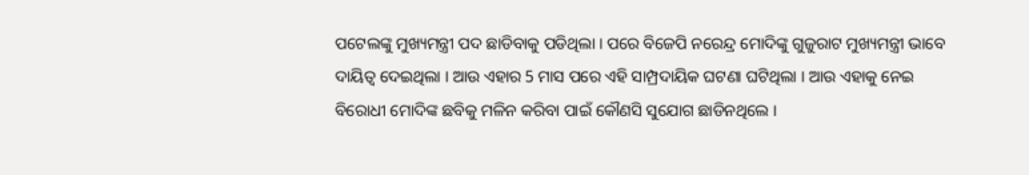ପଟେଲଙ୍କୁ ମୁଖ୍ୟମନ୍ତ୍ରୀ ପଦ ଛାଡିବାକୁ ପଡିଥିଲା । ପରେ ବିଜେପି ନରେନ୍ଦ୍ର ମୋଦିଙ୍କୁ ଗୁଜୁରାଟ ମୁଖ୍ୟମନ୍ତ୍ରୀ ଭାବେ ଦାୟିତ୍ବ ଦେଇଥିଲା । ଆଉ ଏହାର 5 ମାସ ପରେ ଏହି ସାମ୍ପ୍ରଦାୟିକ ଘଟଣା ଘଟିଥିଲା । ଆଉ ଏହାକୁ ନେଇ ବିରୋଧୀ ମୋଦିଙ୍କ ଛବିକୁ ମଳିନ କରିବା ପାଇଁ କୌଣସି ସୁଯୋଗ ଛାଡିନଥିଲେ ।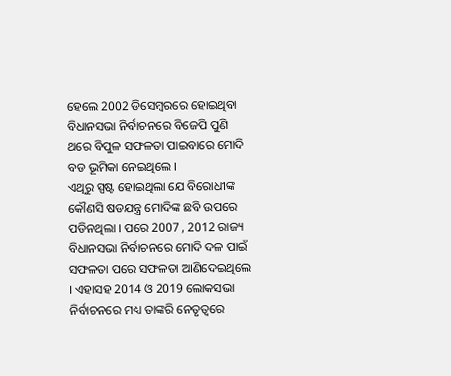ହେଲେ 2002 ଡିସେମ୍ବରରେ ହୋଇଥିବା ବିଧାନସଭା ନିର୍ବାଚନରେ ବିଜେପି ପୁଣି ଥରେ ବିପୁଳ ସଫଳତା ପାଇବାରେ ମୋଦି ବଡ ଭୂମିକା ନେଇଥିଲେ ।
ଏଥିରୁ ସ୍ପଷ୍ଟ ହୋଇଥିଲା ଯେ ବିରୋଧୀଙ୍କ କୌଣସି ଷଡଯନ୍ତ୍ର ମୋଦିଙ୍କ ଛବି ଉପରେ ପଡିନଥିଲା । ପରେ 2007 , 2012 ରାଜ୍ୟ ବିଧାନସଭା ନିର୍ବାଚନରେ ମୋଦି ଦଳ ପାଇଁ ସଫଳତା ପରେ ସଫଳତା ଆଣିଦେଇଥିଲେ । ଏହାସହ 2014 ଓ 2019 ଲୋକସଭା ନିର୍ବାଚନରେ ମଧ୍ୟ ତାଙ୍କରି ନେତୃତ୍ବରେ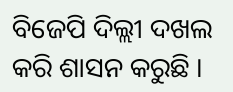ବିଜେପି ଦିଲ୍ଲୀ ଦଖଲ କରି ଶାସନ କରୁଛି ।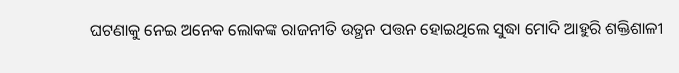ଘଟଣାକୁ ନେଇ ଅନେକ ଲୋକଙ୍କ ରାଜନୀତି ଉତ୍ଥନ ପତ୍ତନ ହୋଇଥିଲେ ସୁଦ୍ଧା ମୋଦି ଆହୁରି ଶକ୍ତିଶାଳୀ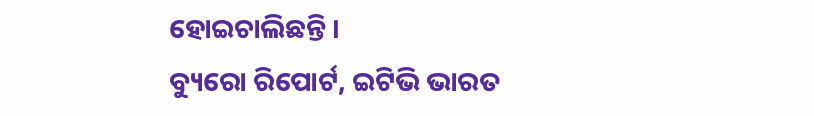ହୋଇଚାଲିଛନ୍ତି ।
ବ୍ୟୁରୋ ରିପୋର୍ଟ, ଇଟିଭି ଭାରତ